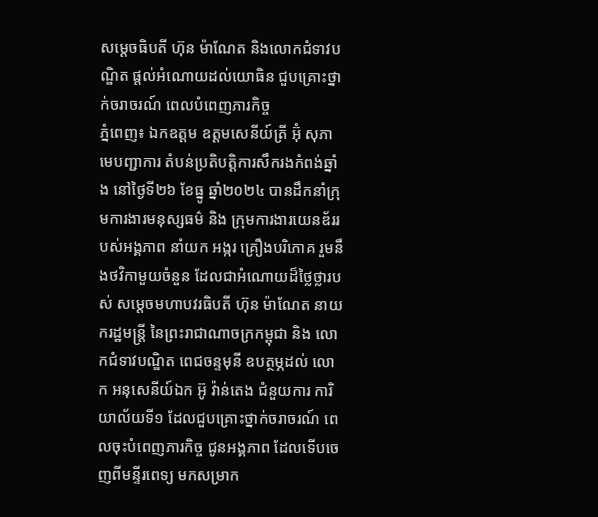សម្ដេចធិបតី ហ៊ុន ម៉ាណែត និងលោកជំទាវបណ្ឌិត ផ្ដល់អំណោយដល់យោធិន ជួបគ្រោះថ្នាក់ចរាចរណ៍ ពេលបំពេញភារកិច្ច
ភ្នំពេញ៖ ឯកឧត្តម ឧត្តមសេនីយ៍ត្រី អ៊ុំ សុភា មេបញ្ជាការ តំបន់ប្រតិបត្តិការសឹករងកំពង់ឆ្នាំង នៅថ្ងៃទី២៦ ខែធ្នូ ឆ្នាំ២០២៤ បានដឹកនាំក្រុមការងារមនុស្សធម៌ និង ក្រុមការងារយេនឌ័ររបស់អង្គភាព នាំយក អង្ករ គ្រឿងបរិភោគ រួមនឹងថវិកាមួយចំនួន ដែលជាអំណោយដ៏ថ្លៃថ្លារបស់ សម្ដេចមហាបវរធិបតី ហ៊ុន ម៉ាណែត នាយករដ្ឋមន្ត្រី នៃព្រះរាជាណាចក្រកម្ពុជា និង លោកជំទាវបណ្ឌិត ពេជចន្ទមុនី ឧបត្ថម្ភដល់ លោក អនុសេនីយ៍ឯក អ៊ូ វ៉ាន់តេង ជំនួយការ ការិយាល័យទី១ ដែលជួបគ្រោះថ្នាក់ចរាចរណ៍ ពេលចុះបំពេញភារកិច្ច ជូនអង្គភាព ដែលទើបចេញពីមន្ទីរពេទ្យ មកសម្រាក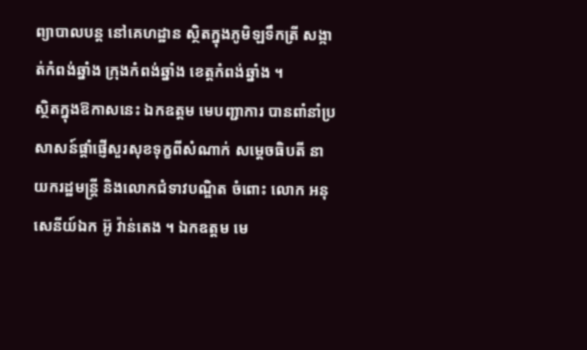ព្យាបាលបន្ត នៅគេហដ្ឋាន ស្ថិតក្នុងភូមិឡទឹកត្រី សង្កាត់កំពង់ឆ្នាំង ក្រុងកំពង់ឆ្នាំង ខេត្តកំពង់ឆ្នាំង ។
ស្ថិតក្នុងឱកាសនេះ ឯកឧត្តម មេបញ្ជាការ បានពាំនាំប្រសាសន៍ផ្តាំផ្ញើសួរសុខទុក្ខពីសំណាក់ សម្តេចធិបតី នាយករដ្ឋមន្ត្រី និងលោកជំទាវបណ្ឌិត ចំពោះ លោក អនុសេនីយ៍ឯក អ៊ូ វ៉ាន់តេង ។ ឯកឧត្តម មេ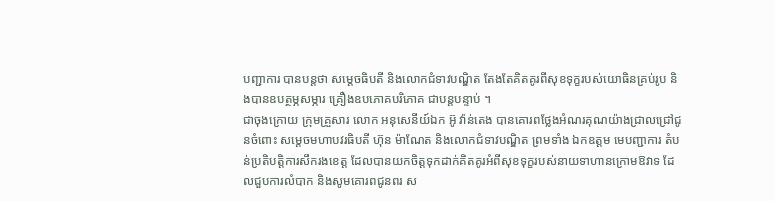បញ្ជាការ បានបន្តថា សម្តេចធិបតី និងលោកជំទាវបណ្ឌិត តែងតែគិតគូរពីសុខទុក្ខរបស់យោធិនគ្រប់រូប និងបានឧបត្ថម្ភសម្ភារ គ្រឿងឧបភោគបរិភោគ ជាបន្តបន្ទាប់ ។
ជាចុងក្រោយ ក្រុមគ្រួសារ លោក អនុសេនីយ៍ឯក អ៊ូ វ៉ាន់តេង បានគោរពថ្លែងអំណរគុណយ៉ាងជ្រាលជ្រៅជូនចំពោះ សម្តេចមហាបវរធិបតី ហ៊ុន ម៉ាណែត និងលោកជំទាវបណ្ឌិត ព្រមទាំង ឯកឧត្តម មេបញ្ជាការ តំបន់ប្រតិបត្តិការសឹករងខេត្ត ដែលបានយកចិត្ដទុកដាក់គិតគូរអំពីសុខទុក្ខរបស់នាយទាហានក្រោមឱវាទ ដែលជួបការលំបាក និងសូមគោរពជូនពរ ស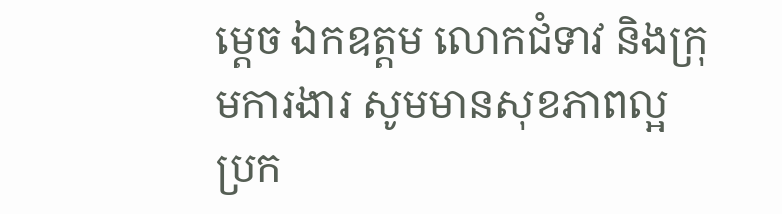ម្តេច ឯកឧត្តម លោកជំទាវ និងក្រុមការងារ សូមមានសុខភាពល្អ ប្រក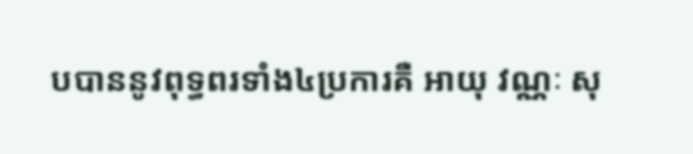បបាននូវពុទ្ធពរទាំង៤ប្រការគឺ អាយុ វណ្ណៈ សុ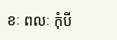ខៈ ពលៈ កុំបី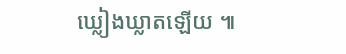ឃ្លៀងឃ្លាតឡើយ ៕